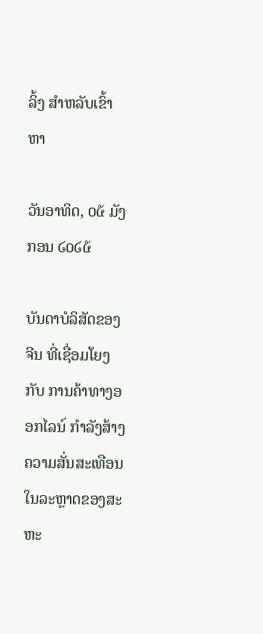ລິ້ງ ສຳຫລັບເຂົ້າຫາ

ວັນອາທິດ, ໐໕ ມັງກອນ ໒໐໒໕

ບັນດາບໍລິສັດຂອງຈີນ ທີ່ເຊື່ອມໂຍງກັບ ການຄ້າທາງອອກໄລນ໌ ກຳລັງສ້າງຄວາມສັ່ນສະເທືອນ ໃນລະຫຼາດຂອງສະຫະ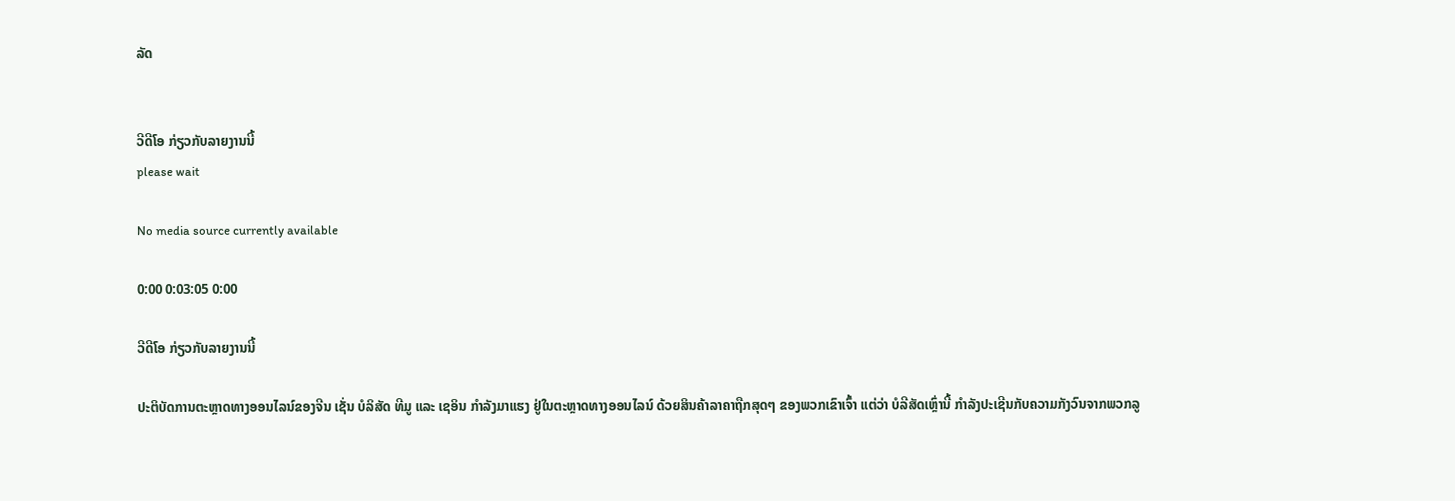ລັດ


ວີດີໂອ ກ່ຽວກັບລາຍງານນີ້
please wait

No media source currently available

0:00 0:03:05 0:00

ວີດີໂອ ກ່ຽວກັບລາຍງານນີ້

ປະຕິບັດການຕະຫຼາດທາງອອນໄລນ໌ຂອງຈີນ ເຊັ່ນ ບໍລິສັດ ທີມູ ແລະ ເຊອິນ ກຳລັງມາແຮງ ຢູ່ໃນຕະຫຼາດທາງອອນໄລນ໌ ດ້ວຍສິນຄ້າລາຄາຖືກສຸດໆ ຂອງພວກເຂົາເຈົ້າ ແຕ່ວ່າ ບໍລີສັດເຫຼົ່ານີ້ ກຳລັງປະເຊີນກັບຄວາມກັງວົນຈາກພວກລູ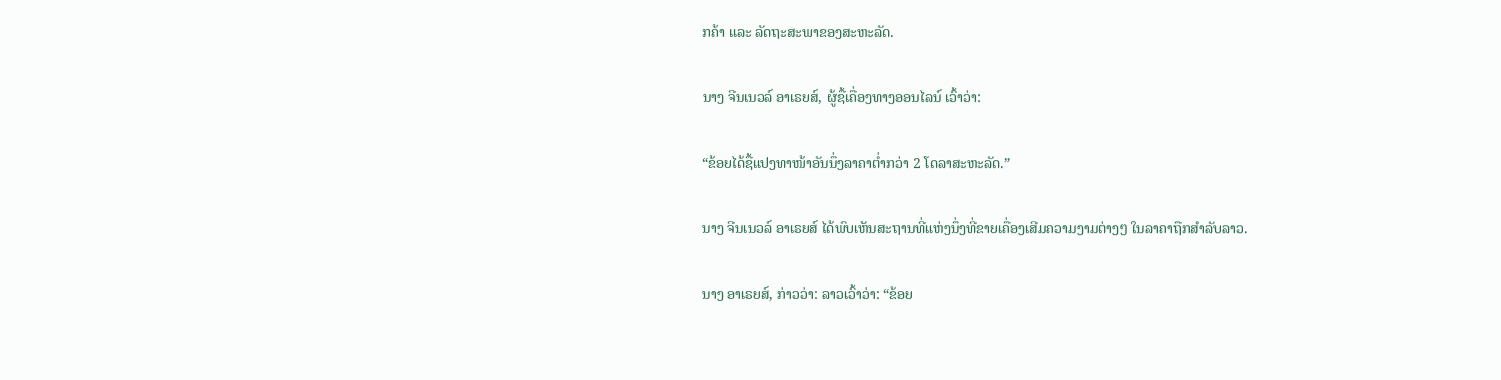ກຄ້າ ແລະ ລັດຖະສະພາຂອງສະຫະລັດ.

ນາງ ຈີນເນວລ໌ ອາເຣຍສ໌, ຜູ້ຊື້ເຄື່ອງທາງອອນໄລນ໌ ເວົ້າວ່າ:

“ຂ້ອຍໄດ້ຊື້ແປງທາໜ້າອັນນຶ່ງລາຄາຕ່ຳກວ່າ 2 ໂດລາສະຫະລັດ.”

ນາງ ຈີນເນວລ໌ ອາເຣຍສ໌ ໄດ້ພົບເຫັນສະຖານທີ່ແຫ່ງນຶ່ງທີ່ຂາຍເຄື່ອງເສີມຄວາມງາມຕ່າງໆ ໃນລາຄາຖືກສຳລັບລາວ.

ນາງ ອາເຣຍສ໌, ກ່າວວ່າ: ລາວເວົ້າວ່າ: “ຂ້ອຍ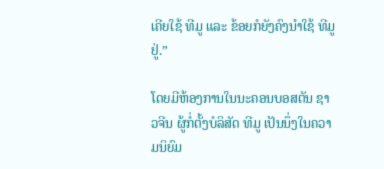ເຄີຍໃຊ້ ທີມູ ແລະ ຂ້ອຍກໍຍັງຄົງນຳໃຊ້ ທີມູ ຢູ່.”

ໂດຍມີຫ້ອງການໃນນະຄອນບອສຕັນ ຊາວຈີນ ຜູ້ກໍ່ຕັ້ງບໍລິສັດ ທີມູ ເປັນນຶ່ງໃນຄວາມນິຍົມ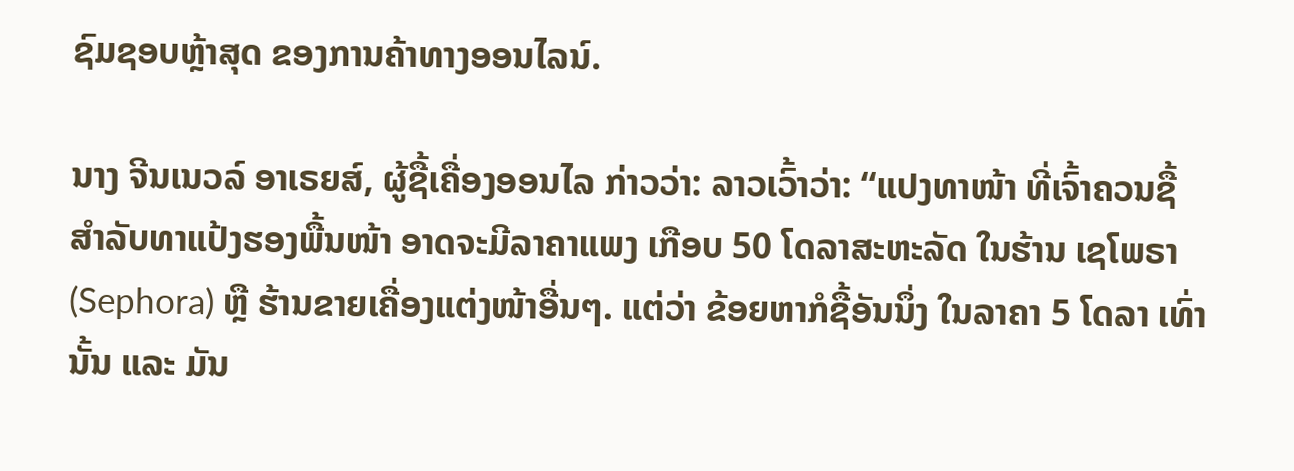ຊົມຊອບຫຼ້າສຸດ ຂອງການຄ້າທາງອອນໄລນ໌.

ນາງ ຈີນເນວລ໌ ອາເຣຍສ໌, ຜູ້ຊື້ເຄື່ອງອອນໄລ ກ່າວວ່າ: ລາວເວົ້າວ່າ: “ແປງທາໜ້າ ທີ່ເຈົ້າຄວນຊື້ ສຳລັບທາແປ້ງຮອງພື້ນໜ້າ ອາດຈະມີລາຄາແພງ ເກືອບ 50 ໂດລາສະຫະລັດ ໃນຮ້ານ ເຊໂພຣາ (Sephora) ຫຼື ຮ້ານຂາຍເຄື່ອງແຕ່ງໜ້າອື່ນໆ. ແຕ່ວ່າ ຂ້ອຍຫາກໍຊື້ອັນນຶ່ງ ໃນລາຄາ 5 ໂດລາ ເທົ່ານັ້ນ ແລະ ມັນ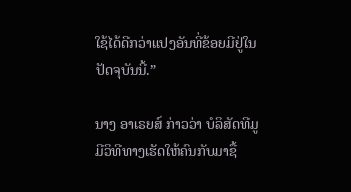ໃຊ້ໄດ້ດີກວ່າແປງອັນທີ່ຂ້ອຍມີຢູ່ໃນປັດຈຸບັນນີ້.”

ນາງ ອາເຣຍສ໌ ກ່າວວ່າ ບໍລິສັດທີມູ ມີວິທີທາງເຮັດໃຫ້ຄົນກັບມາຊື້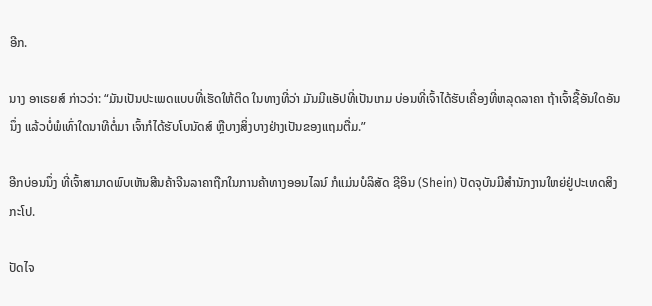ອີກ.

ນາງ ອາເຣຍສ໌ ກ່າວວ່າ: “ມັນເປັນປະເພດແບບທີ່ເຮັດໃຫ້ຕິດ ໃນທາງທີ່ວ່າ ມັນມີແອັປທີ່ເປັນເກມ ບ່ອນທີ່ເຈົ້າໄດ້ຮັບເຄື່ອງທີ່ຫລຸດລາຄາ ຖ້າເຈົ້າຊື້ອັນໃດອັນນຶ່ງ ແລ້ວບໍ່ພໍເທົ່າໃດນາທີຕໍ່ມາ ເຈົ້າກໍໄດ້ຮັບໂບນັດສ໌ ຫຼືບາງສິ່ງບາງຢ່າງເປັນຂອງແຖມຕື່ມ.”

ອີກບ່ອນນຶ່ງ ທີ່ເຈົ້າສາມາດພົບເຫັນສີນຄ້າຈີນລາຄາຖືກໃນການຄ້າທາງອອນໄລນ໌ ກໍແມ່ນບໍລິສັດ ຊີອິນ (Shein) ປັດຈຸບັນມີສຳນັກງານໃຫຍ່ຢູ່ປະເທດສິງກະໂປ.

ປັດໄຈ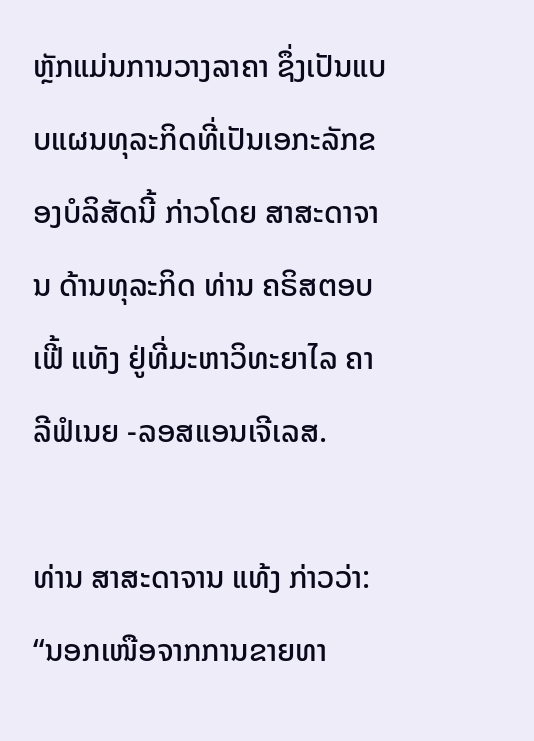ຫຼັກແມ່ນການວາງລາຄາ ຊຶ່ງເປັນແບບແຜນທຸລະກິດທີ່ເປັນເອກະລັກຂອງບໍລິສັດນີ້ ກ່າວໂດຍ ສາສະດາຈານ ດ້ານທຸລະກິດ ທ່ານ ຄຣິສຕອບເຟີ້ ແທັງ ຢູ່ທີ່ມະຫາວິທະຍາໄລ ຄາລີຟໍເນຍ -ລອສແອນເຈີເລສ.

ທ່ານ ສາສະດາຈານ ແທ້ງ ກ່າວວ່າ: “ນອກເໜືອຈາກການຂາຍທາ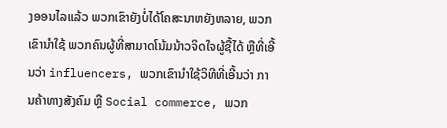ງອອນໄລແລ້ວ ພວກເຂົາຍັງບໍ່ໄດ້ໂຄສະນາຫຍັງຫລາຍ, ພວກເຂົານຳໃຊ້ ພວກຄົນຜູ້ທີ່ສາມາດໂນ້ມນ້າວຈິດໃຈຜູ້ຊື້ໄດ້ ຫຼືທີ່ເອີ້ນວ່າ influencers, ພວກເຂົານຳໃຊ້ວິທີທີ່ເອີ້ນວ່າ ການຄ້າທາງສັງຄົມ ຫຼື Social commerce, ພວກ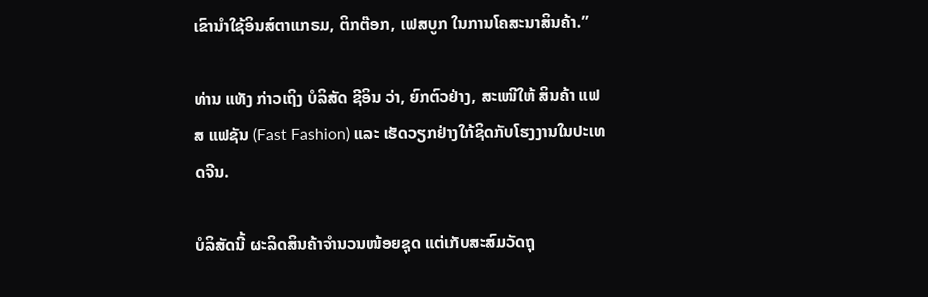ເຂົານຳໃຊ້ອິນສ໌ຕາແກຣມ, ຕິກຕ໊ອກ, ເຟສບູກ ໃນການໂຄສະນາສິນຄ້າ.”

ທ່ານ ແທັງ ກ່າວເຖິງ ບໍລິສັດ ຊີອິນ ວ່າ, ຍົກຕົວຢ່າງ, ສະເໜີໃຫ້ ສິນຄ້າ ແຟສ ແຟຊັນ (Fast Fashion) ແລະ ເຮັດວຽກຢ່າງໃກ້ຊິດກັບໂຮງງານໃນປະເທດຈີນ.

ບໍລິສັດນີ້ ຜະລິດສິນຄ້າຈຳນວນໜ້ອຍຊຸດ ແຕ່ເກັບສະສົມວັດຖຸ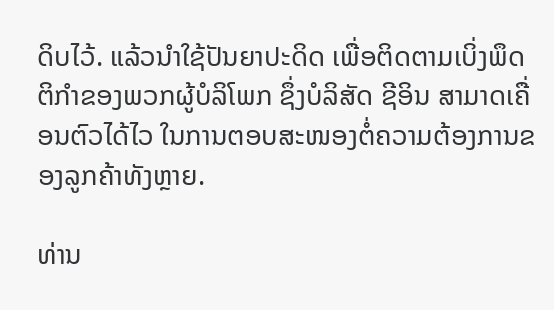ດິບໄວ້. ແລ້ວນຳໃຊ້ປັນຍາປະດິດ ເພື່ອຕິດຕາມເບິ່ງພຶດຕິກຳຂອງພວກຜູ້ບໍລິໂພກ ຊຶ່ງບໍລິສັດ ຊີອິນ ສາມາດເຄື່ອນຕົວໄດ້ໄວ ໃນການຕອບສະໜອງຕໍ່ຄວາມຕ້ອງການຂອງລູກຄ້າທັງຫຼາຍ.

ທ່ານ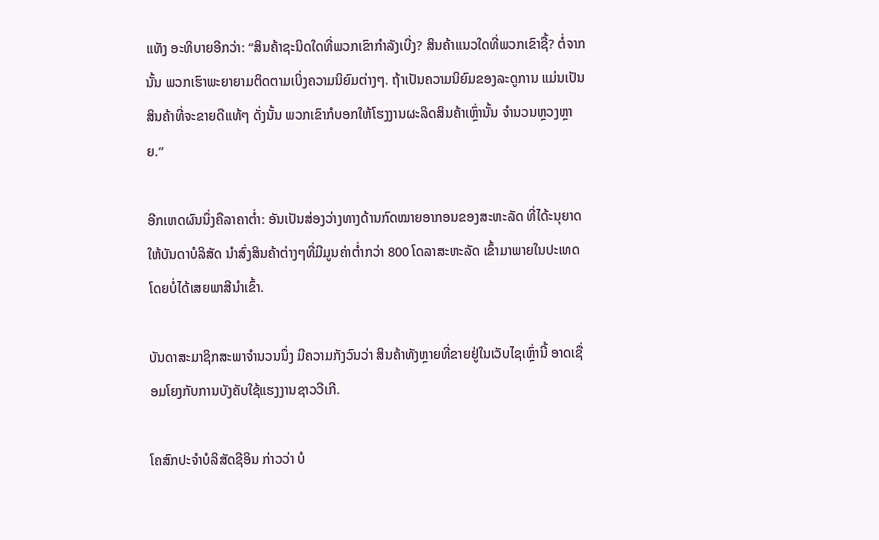ແທັງ ອະທິບາຍອີກວ່າ: “ສິນຄ້າຊະນິດໃດທີ່ພວກເຂົາກຳລັງເບີ່ງ? ສິນຄ້າແນວໃດທີ່ພວກເຂົາຊື້? ຕໍ່ຈາກນັ້ນ ພວກເຮົາພະຍາຍາມຕິດຕາມເບິ່ງຄວາມນິຍົມຕ່າງໆ. ຖ້າເປັນຄວາມນິຍົມຂອງລະດູການ ແມ່ນເປັນສິນຄ້າທີ່ຈະຂາຍດີແທ້ໆ ດັ່ງນັ້ນ ພວກເຂົາກໍບອກໃຫ້ໂຮງງານຜະລິດສິນຄ້າເຫຼົ່ານັ້ນ ຈຳນວນຫຼວງຫຼາຍ.”

ອີກເຫດຜົນນຶ່ງຄືລາຄາຕ່ຳ: ອັນເປັນສ່ອງວ່າງທາງດ້ານກົດໝາຍອາກອນຂອງສະຫະລັດ ທີ່ໄດ້ະນຸຍາດໃຫ້ບັນດາບໍລິສັດ ນຳສົ່ງສິນຄ້າຕ່າງໆທີ່ມີມູນຄ່າຕໍ່າກວ່າ 800 ໂດລາສະຫະລັດ ເຂົ້າມາພາຍໃນປະເທດ ໂດຍບໍ່ໄດ້ເສຍພາສີນຳເຂົ້າ.

ບັນດາສະມາຊິກສະພາຈຳນວນນຶ່ງ ມີຄວາມກັງວົນວ່າ ສິນຄ້າທັງຫຼາຍທີ່ຂາຍຢູ່ໃນເວັບໄຊເຫຼົ່ານີ້ ອາດເຊື່ອມໂຍງກັບການບັງຄັບໃຊ້ແຮງງານຊາວວີເກີ.

ໂຄສົກປະຈຳບໍລິສັດຊີອິນ ກ່າວວ່າ ບໍ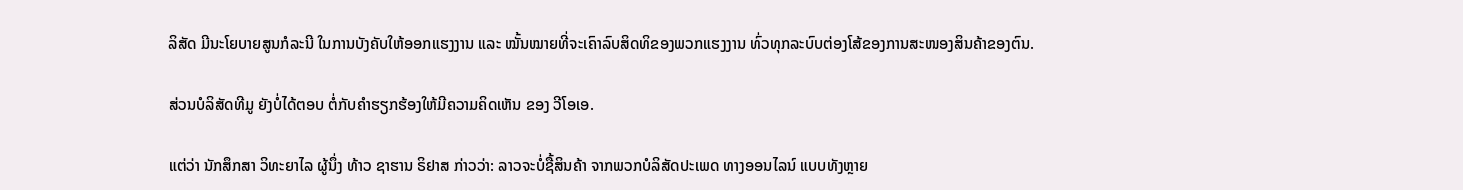ລິສັດ ມີນະໂຍບາຍສູນກໍລະນີ ໃນການບັງຄັບໃຫ້ອອກແຮງງານ ແລະ ໝັ້ນໝາຍທີ່ຈະເຄົາລົບສິດທິຂອງພວກແຮງງານ ທົ່ວທຸກລະບົບຕ່ອງໂສ້ຂອງການສະໜອງສິນຄ້າຂອງຕົນ.

ສ່ວນບໍລິສັດທີມູ ຍັງບໍ່ໄດ້ຕອບ ຕໍ່ກັບຄຳຮຽກຮ້ອງໃຫ້ມີຄວາມຄິດເຫັນ ຂອງ ວີໂອເອ.

ແຕ່ວ່າ ນັກສຶກສາ ວິທະຍາໄລ ຜູ້ນຶ່ງ ທ້າວ ຊາຮານ ຣິຢາສ ກ່າວວ່າ: ລາວຈະບໍ່ຊື້ສິນຄ້າ ຈາກພວກບໍລິສັດປະເພດ ທາງອອນໄລນ໌ ແບບທັງຫຼາຍ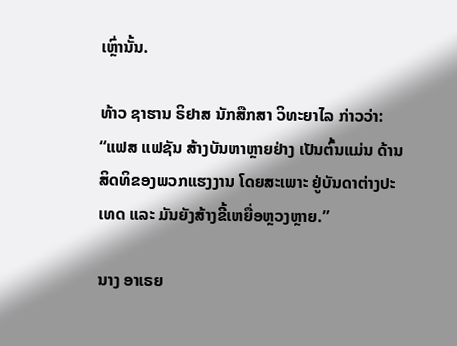ເຫຼົ່ານັ້ນ.

ທ້າວ ຊາຮານ ຣິຢາສ ນັກສືກສາ ວິທະຍາໄລ ກ່າວວ່າ: “ແຟສ ແຟຊັນ ສ້າງບັນຫາຫຼາຍຢ່າງ ເປັນຕົ້ນແມ່ນ ດ້ານສິດທິຂອງພວກແຮງງານ ໂດຍສະເພາະ ຢູ່ບັນດາຕ່າງປະເທດ ແລະ ມັນຍັງສ້າງຂີ້ເຫຍື່ອຫຼວງຫຼາຍ.”

ນາງ ອາເຣຍ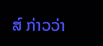ສ໌ ກ່າວວ່າ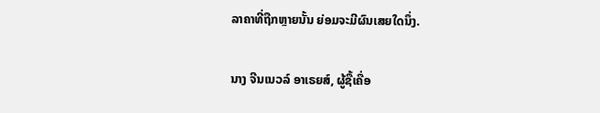ລາຄາທີ່ຖືກຫຼາຍນັ້ນ ຍ່ອມຈະມີຜົນເສຍໃດນຶ່ງ.

ນາງ ຈີນເນວລ໌ ອາເຣຍສ໌, ຜູ້ຊື້ເຄື່ອ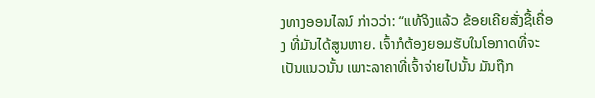ງທາງອອນໄລນ໌ ກ່າວວ່າ: “ແທ້ຈິງແລ້ວ ຂ້ອຍເຄີຍສັ່ງຊື້ເຄື່ອງ ທີ່ມັນໄດ້ສູນຫາຍ. ເຈົ້າກໍຕ້ອງຍອມຮັບໃນໂອກາດທີ່ຈະເປັນແນວນັ້ນ ເພາະລາຄາທີ່ເຈົ້າຈ່າຍໄປນັ້ນ ມັນຖືກ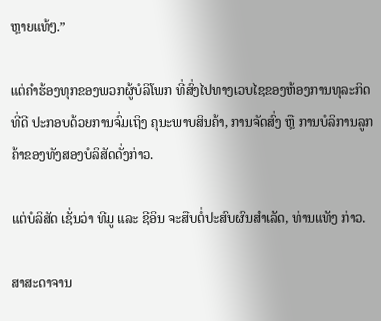ຫຼາຍແທ້ໆ.”

ແຕ່ຄຳຮ້ອງທຸກຂອງພວກຜູ້ບໍລິໂພກ ທີ່ສົ່ງໄປທາງເວບໄຊຂອງຫ້ອງການທຸລະກິດທີ່ດີ ປະກອບດ້ວຍການຈົ່ມເຖິງ ຄຸນະພາບສິນຄ້າ, ການຈັດສົ່ງ ຫຼື ການບໍລິການລູກຄ້າຂອງທັງສອງບໍລິສັດດັ່ງກ່າວ.

ແຕ່ບໍລິສັດ ເຊັ່ນວ່າ ທີມູ ແລະ ຊີອິນ ຈະສືບຕໍ່ປະສົບຜົນສຳເລັດ, ທ່ານແທັງ ກ່າວ.

ສາສະດາຈານ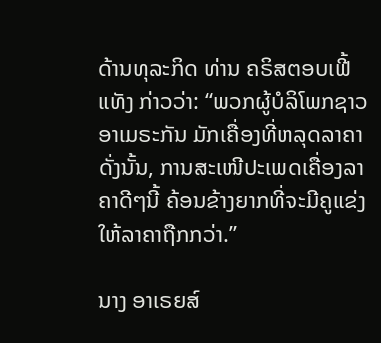ດ້ານທຸລະກິດ ທ່ານ ຄຣິສຕອບເຟີ້ ແທັງ ກ່າວວ່າ: “ພວກຜູ້ບໍລິໂພກຊາວອາເມຣະກັນ ມັກເຄື່ອງທີ່ຫລຸດລາຄາ ດັ່ງນັ້ນ, ການສະເໜີປະເພດເຄື່ອງລາຄາດີໆນີ້ ຄ້ອນຂ້າງຍາກທີ່ຈະມີຄູແຂ່ງໃຫ້ລາຄາຖືກກວ່າ.”

ນາງ ອາເຣຍສ໌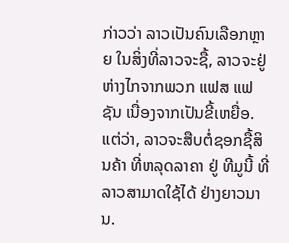ກ່າວວ່າ ລາວເປັນຄົນເລືອກຫຼາຍ ໃນສິ່ງທີ່ລາວຈະຊື້, ລາວຈະຢູ່ຫ່າງໄກຈາກພວກ ແຟສ ແຟຊັນ ເນື່ອງຈາກເປັນຂີ້ເຫຍື່ອ. ແຕ່ວ່າ, ລາວຈະສືບຕໍ່ຊອກຊື້ສິນຄ້າ ທີ່ຫລຸດລາຄາ ຢູ່ ທີມູນີ້ ທີ່ລາວສາມາດໃຊ້ໄດ້ ຢ່າງຍາວນານ.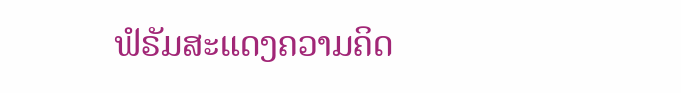ຟໍຣັມສະແດງຄວາມຄິດ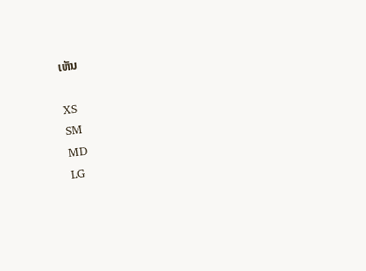ເຫັນ

XS
SM
MD
LG